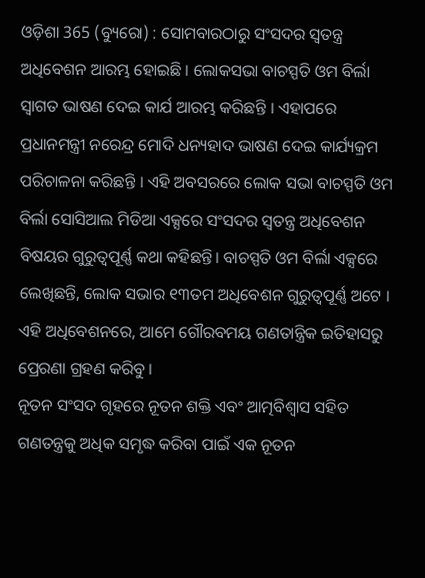ଓଡ଼ିଶା 365 (ବ୍ୟୁରୋ) : ସୋମବାରଠାରୁ ସଂସଦର ସ୍ୱତନ୍ତ୍ର ଅଧିବେଶନ ଆରମ୍ଭ ହୋଇଛି । ଲୋକସଭା ବାଚସ୍ପତି ଓମ ବିର୍ଲା ସ୍ୱାଗତ ଭାଷଣ ଦେଇ କାର୍ଯ ଆରମ୍ଭ କରିଛନ୍ତି । ଏହାପରେ ପ୍ରଧାନମନ୍ତ୍ରୀ ନରେନ୍ଦ୍ର ମୋଦି ଧନ୍ୟହାଦ ଭାଷଣ ଦେଇ କାର୍ଯ୍ୟକ୍ରମ ପରିଚାଳନା କରିଛନ୍ତି । ଏହି ଅବସରରେ ଲୋକ ସଭା ବାଚସ୍ପତି ଓମ ବିର୍ଲା ସୋସିଆଲ ମିଡିଆ ଏକ୍ସରେ ସଂସଦର ସ୍ୱତନ୍ତ୍ର ଅଧିବେଶନ ବିଷୟର ଗୁରୁତ୍ୱପୂର୍ଣ୍ଣ କଥା କହିଛନ୍ତି। ବାଚସ୍ପତି ଓମ ବିର୍ଲା ଏକ୍ସରେ ଲେଖିଛନ୍ତି, ଲୋକ ସଭାର ୧୩ତମ ଅଧିବେଶନ ଗୁରୁତ୍ୱପୂର୍ଣ୍ଣ ଅଟେ । ଏହି ଅଧିବେଶନରେ, ଆମେ ଗୌରବମୟ ଗଣତାନ୍ତ୍ରିକ ଇତିହାସରୁ ପ୍ରେରଣା ଗ୍ରହଣ କରିବୁ ।
ନୂତନ ସଂସଦ ଗୃହରେ ନୂତନ ଶକ୍ତି ଏବଂ ଆତ୍ମବିଶ୍ୱାସ ସହିତ ଗଣତନ୍ତ୍ରକୁ ଅଧିକ ସମୃଦ୍ଧ କରିବା ପାଇଁ ଏକ ନୂତନ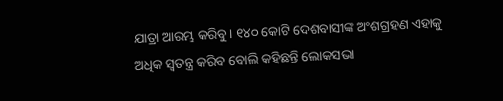ଯାତ୍ରା ଆରମ୍ଭ କରିବୁ। ୧୪୦ କୋଟି ଦେଶବାସୀଙ୍କ ଅଂଶଗ୍ରହଣ ଏହାକୁ ଅଧିକ ସ୍ବତନ୍ତ୍ର କରିବ ବୋଲି କହିଛନ୍ତି ଲୋକସଭା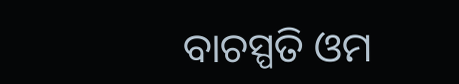ବାଚସ୍ପତି ଓମ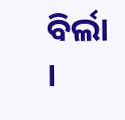ବିର୍ଲା ।